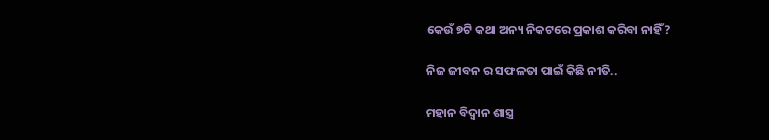କେଉଁ ୭ଟି କଥା ଅନ୍ୟ ନିକଟରେ ପ୍ରକାଶ କରିବା ନାହିଁ?

ନିଜ ଜୀବନ ର ସଫଳତା ପାଇଁ କିଛି ନୀତି..

ମହାନ ବିଦ୍ୱାନ ଶାସ୍ତ୍ର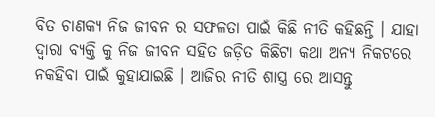ବିତ ଚାଣକ୍ୟ ନିଜ ଜୀବନ ର ସଫଳତା ପାଇଁ କିଛି ନୀତି କହିଛନ୍ତି । ଯାହା ଦ୍ଵାରା ବ୍ୟକ୍ତି କୁ ନିଜ ଜୀବନ ସହିତ ଜଡ଼ିତ କିଛିଟା କଥା ଅନ୍ୟ ନିକଟରେ ନକହିବା ପାଇଁ କୁହାଯାଇଛି । ଆଜିର ନୀତି ଶାସ୍ତ୍ର ରେ ଆସନ୍ତୁ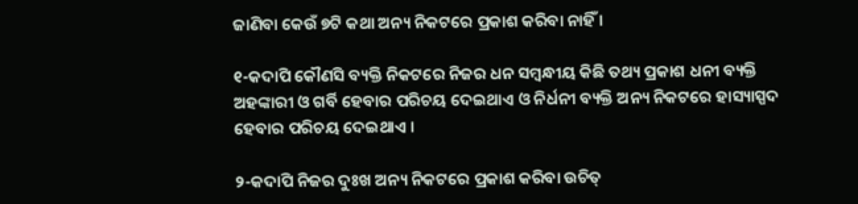ଜାଣିବା କେଉଁ ୭ଟି କଥା ଅନ୍ୟ ନିକଟରେ ପ୍ରକାଶ କରିବା ନାହିଁ ।

୧-କଦାପି କୌଣସି ବ୍ୟକ୍ତି ନିକଟରେ ନିଜର ଧନ ସମ୍ବନ୍ଧୀୟ କିଛି ତଥ୍ୟ ପ୍ରକାଶ ଧନୀ ବ୍ୟକ୍ତି ଅହଙ୍କାରୀ ଓ ଗର୍ବି ହେବାର ପରିଚୟ ଦେଇଥାଏ ଓ ନିର୍ଧନୀ ବ୍ୟକ୍ତି ଅନ୍ୟ ନିକଟରେ ହାସ୍ୟାସ୍ପଦ ହେବାର ପରିଚୟ ଦେଇଥାଏ ।

୨-କଦାପି ନିଜର ଦୁଃଖ ଅନ୍ୟ ନିକଟରେ ପ୍ରକାଶ କରିବା ଉଚିତ୍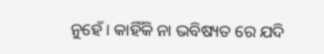ନୁହେଁ । କାହିଁକି ନା ଭବିଷ୍ୟତ ରେ ଯଦି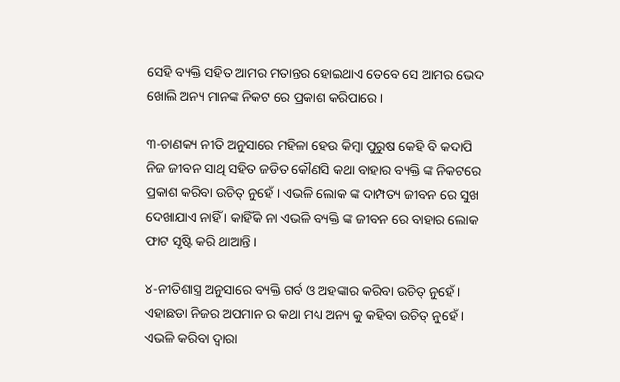ସେହି ବ୍ୟକ୍ତି ସହିତ ଆମର ମତାନ୍ତର ହୋଇଥାଏ ତେବେ ସେ ଆମର ଭେଦ ଖୋଲି ଅନ୍ୟ ମାନଙ୍କ ନିକଟ ରେ ପ୍ରକାଶ କରିପାରେ ।

୩-ଚାଣକ୍ୟ ନୀତି ଅନୁସାରେ ମହିଳା ହେଉ କିମ୍ବା ପୁରୁଷ କେହି ବି କଦାପି ନିଜ ଜୀବନ ସାଥି ସହିତ ଜଡିତ କୌଣସି କଥା ବାହାର ବ୍ୟକ୍ତି ଙ୍କ ନିକଟରେ ପ୍ରକାଶ କରିବା ଉଚିତ୍ ନୁହେଁ । ଏଭଳି ଲୋକ ଙ୍କ ଦାମ୍ପତ୍ୟ ଜୀବନ ରେ ସୁଖ ଦେଖାଯାଏ ନାହିଁ । କାହିଁକି ନା ଏଭଳି ବ୍ୟକ୍ତି ଙ୍କ ଜୀବନ ରେ ବାହାର ଲୋକ ଫାଟ ସୃଷ୍ଟି କରି ଥାଆନ୍ତି ।

୪-ନୀତିଶାସ୍ତ୍ର ଅନୁସାରେ ବ୍ୟକ୍ତି ଗର୍ବ ଓ ଅହଙ୍କାର କରିବା ଉଚିତ୍ ନୁହେଁ । ଏହାଛଡା ନିଜର ଅପମାନ ର କଥା ମଧ୍ୟ ଅନ୍ୟ କୁ କହିବା ଉଚିତ୍ ନୁହେଁ । ଏଭଳି କରିବା ଦ୍ୱାରା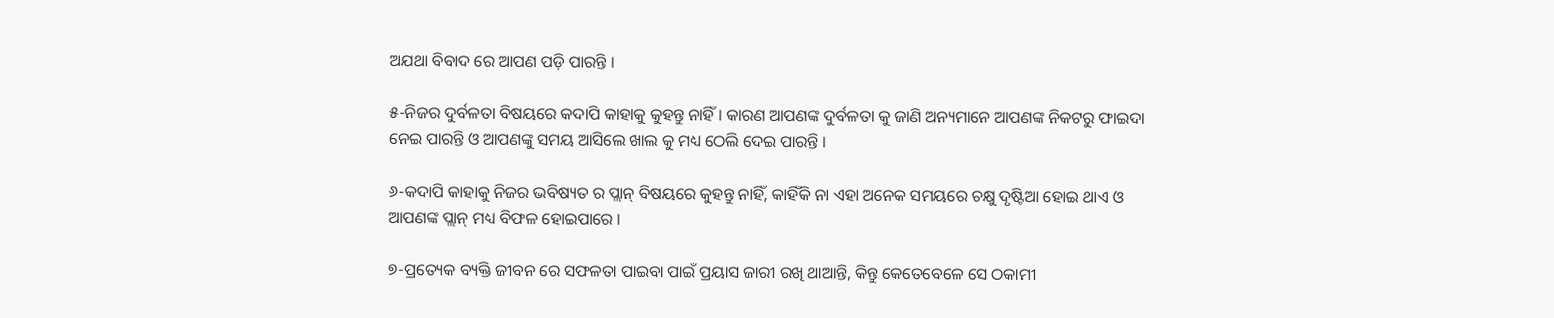ଅଯଥା ବିବାଦ ରେ ଆପଣ ପଡ଼ି ପାରନ୍ତି ।

୫-ନିଜର ଦୁର୍ବଳତା ବିଷୟରେ କଦାପି କାହାକୁ କୁହନ୍ତୁ ନାହିଁ । କାରଣ ଆପଣଙ୍କ ଦୁର୍ବଳତା କୁ ଜାଣି ଅନ୍ୟମାନେ ଆପଣଙ୍କ ନିକଟରୁ ଫାଇଦା ନେଇ ପାରନ୍ତି ଓ ଆପଣଙ୍କୁ ସମୟ ଆସିଲେ ଖାଲ କୁ ମଧ୍ୟ ଠେଲି ଦେଇ ପାରନ୍ତି ।

୬-କଦାପି କାହାକୁ ନିଜର ଭବିଷ୍ୟତ ର ପ୍ଲାନ୍ ବିଷୟରେ କୁହନ୍ତୁ ନାହିଁ, କାହିଁକି ନା ଏହା ଅନେକ ସମୟରେ ଚକ୍ଷୁ ଦୃଷ୍ଟିଆ ହୋଇ ଥାଏ ଓ ଆପଣଙ୍କ ପ୍ଲାନ୍ ମଧ୍ୟ ବିଫଳ ହୋଇପାରେ ।

୭-ପ୍ରତ୍ୟେକ ବ୍ୟକ୍ତି ଜୀବନ ରେ ସଫଳତା ପାଇବା ପାଇଁ ପ୍ରୟାସ ଜାରୀ ରଖି ଥାଆନ୍ତି, କିନ୍ତୁ କେତେବେଳେ ସେ ଠକାମୀ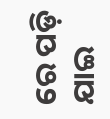ରେ ପଡ଼ି ଯାଇ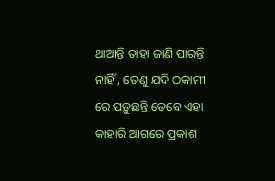ଥାଆନ୍ତି ତାହା ଜାଣି ପାରନ୍ତି ନାହିଁ , ତେଣୁ ଯଦି ଠକାମୀ ରେ ପଡ଼ୁଛନ୍ତି ତେବେ ଏହା କାହାରି ଆଗରେ ପ୍ରକାଶ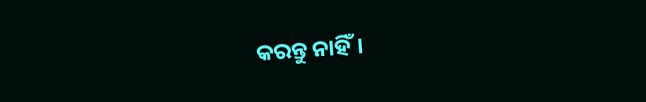କରନ୍ତୁ ନାହିଁ।